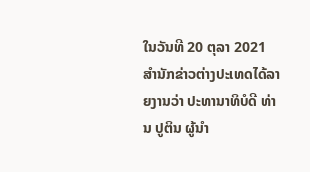ໃນວັນທີ 20 ຕຸລາ 2021 ສໍານັກຂ່າວຕ່າງປະເທດໄດ້ລາຍງານວ່າ ປະທານາທິບໍດີ ທ່ານ ປູຕິນ ຜູ້ນໍາ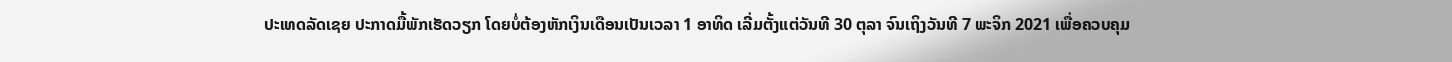ປະເທດລັດເຊຍ ປະກາດມື້ພັກເຮັດວຽກ ໂດຍບໍ່ຕ້ອງຫັກເງິນເດືອນເປັນເວລາ 1 ອາທິດ ເລີ່ມຕັ້ງແຕ່ວັນທີ 30 ຕຸລາ ຈົນເຖິງວັນທີ 7 ພະຈິກ 2021 ເພື່ອຄວບຄຸມ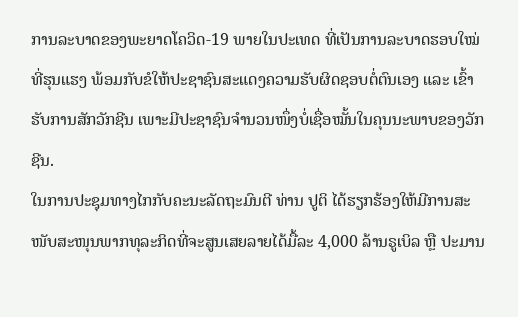ການລະບາດຂອງພະຍາດໂຄວິດ-19 ພາຍໃນປະເທດ ທີ່ເປັນການລະບາດຮອບໃໝ່ທີ່ຮຸນແຮງ ພ້ອມກັບຂໍໃຫ້ປະຊາຊົນສະແດງຄວາມຮັບຜິດຊອບຕໍ່ຕົນເອງ ແລະ ເຂົ້າຮັບການສັກວັກຊີນ ເພາະມີປະຊາຊົນຈໍານວນໜຶ່ງບໍ່ເຊື່ອໝັ້ນໃນຄຸນນະພາບຂອງວັກຊີນ.
ໃນການປະຊຸມທາງໄກກັບຄະນະລັດຖະມົນຕີ ທ່ານ ປູຕິ ໄດ້ຮຽກຮ້ອງໃຫ້ມີການສະໜັບສະໜຸນພາກທຸລະກິດທີ່ຈະສູນເສຍລາຍໄດ້ມື້ລະ 4,000 ລ້ານຣູເບິລ ຫຼື ປະມານ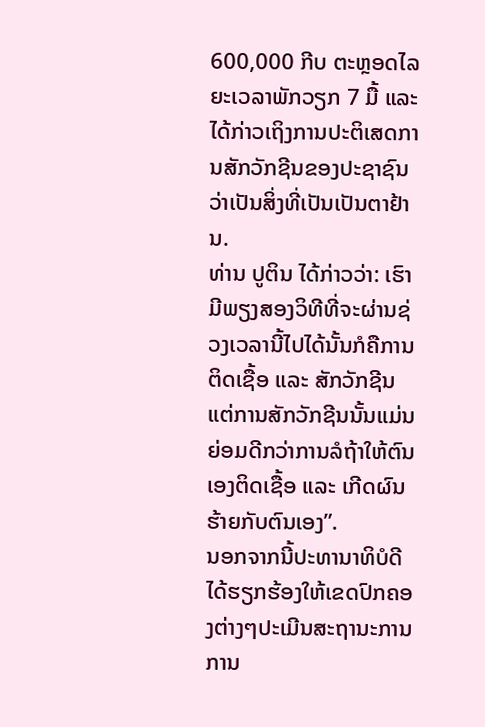600,000 ກີບ ຕະຫຼອດໄລຍະເວລາພັກວຽກ 7 ມື້ ແລະ ໄດ້ກ່າວເຖິງການປະຕິເສດການສັກວັກຊີນຂອງປະຊາຊົນວ່າເປັນສິ່ງທີ່ເປັນເປັນຕາຢ້ານ.
ທ່ານ ປູຕິນ ໄດ້ກ່າວວ່າ: ເຮົາມີພຽງສອງວິທີທີ່ຈະຜ່ານຊ່ວງເວລານີ້ໄປໄດ້ນັ້ນກໍຄືການ ຕິດເຊື້ອ ແລະ ສັກວັກຊີນ ແຕ່ການສັກວັກຊີນນັ້ນແມ່ນຍ່ອມດີກວ່າການລໍຖ້າໃຫ້ຕົນເອງຕິດເຊື້ອ ແລະ ເກີດຜົນຮ້າຍກັບຕົນເອງ”.
ນອກຈາກນີ້ປະທານາທິບໍດີໄດ້ຮຽກຮ້ອງໃຫ້ເຂດປົກຄອງຕ່າງໆປະເມີນສະຖານະການການ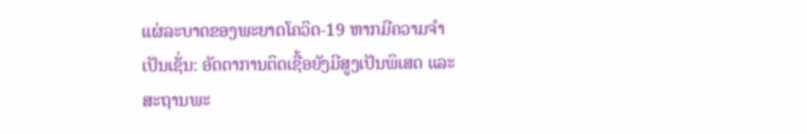ແຜ່ລະບາດຂອງພະຍາດໂຄວິດ-19 ຫາກມີຄວາມຈໍາເປັນເຊັ່ນ: ອັດຕາການຕິດເຊື້ອຍັງມີສູງເປັນພິເສດ ແລະ ສະຖານພະ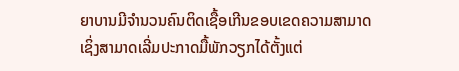ຍາບານມີຈໍານວນຄົນຕິດເຊື້ອເກີນຂອບເຂດຄວາມສາມາດ ເຊິ່ງສາມາດເລີ່ມປະກາດມື້ພັກວຽກໄດ້ຕັ້ງແຕ່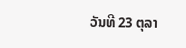ວັນທີ 23 ຕຸລາ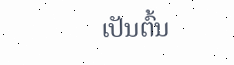ເປັນຕົ້ນ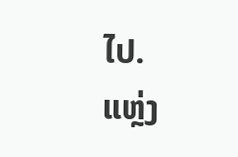ໄປ.
ແຫຼ່ງ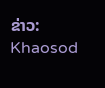ຂ່າວ: Khaosod